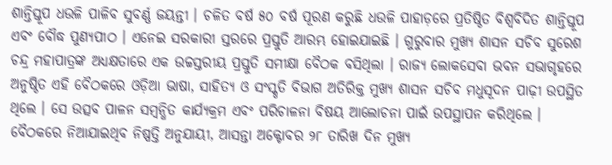ଶାନ୍ତିସ୍ତୂପ ଧଉଳି ପାଳିବ ସୁବର୍ଣ୍ଣ ଜୟନ୍ତୀ । ଚଳିତ ବର୍ଷ ୫୦ ବର୍ଷ ପୂରଣ କରୁଛି ଧଉଳି ପାହାଡ଼ରେ ପ୍ରତିଷ୍ଠିତ ବିଶ୍ୱବିଦିତ ଶାନ୍ତିସ୍ତୂପ ଏବଂ ବୌଦ୍ଧ ପୁଣ୍ୟପୀଠ । ଏନେଇ ସରକାରୀ ସ୍ତରରେ ପ୍ରସ୍ତୁତି ଆରମ୍ଭ ହୋଇଯାଇଛି । ଗୁରୁବାର ମୁଖ୍ୟ ଶାସନ ସଚିବ ସୁରେଶ ଚନ୍ଦ୍ର ମହାପାତ୍ରଙ୍କ ଅଧ୍ୟକ୍ଷତାରେ ଏକ ଉଚ୍ଚସ୍ତରୀୟ ପ୍ରସ୍ତୁତି ସମୀକ୍ଷା ବୈଠକ ବସିଥିଲା । ରାଜ୍ୟ ଲୋକସେବା ଭବନ ସଭାଗୃହରେ ଅନୁଷ୍ଠିତ ଏହି ବୈଠକରେ ଓଡ଼ିଆ ଭାଷା, ସାହିତ୍ୟ ଓ ସଂସ୍କୃତି ବିଭାଗ ଅତିରିକ୍ତ ମୁଖ୍ୟ ଶାସନ ସଚିବ ମଧୁସୂଦନ ପାଢ଼ୀ ଉପସ୍ଥିତ ଥିଲେ । ସେ ଉତ୍ସବ ପାଳନ ସମ୍ବନ୍ଧିତ କାର୍ଯ୍ୟକ୍ରମ ଏବଂ ପରିଚାଳନା ବିଷୟ ଆଲୋଚନା ପାଇଁ ଉପସ୍ଥାପନ କରିଥିଲେ ।
ବୈଠକରେ ନିଆଯାଇଥିବ ନିଷ୍ପତ୍ତି ଅନୁଯାୟୀ, ଆସନ୍ତା ଅକ୍ଟୋବର ୨୮ ତାରିଖ ଦିନ ମୁଖ୍ୟ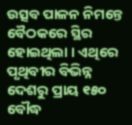ଉତ୍ସବ ପାଳନ ନିମନ୍ତେ ବୈଠକରେ ସ୍ଥିର ହୋଇଥିଲା । ଏଥିରେ ପୃଥିବୀର ବିଭିନ୍ନ ଦେଶରୁ ପ୍ରାୟ ୧୫୦ ବୌଦ୍ଧ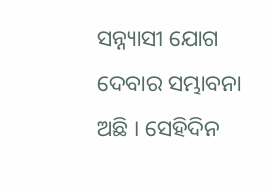ସନ୍ନ୍ୟାସୀ ଯୋଗ ଦେବାର ସମ୍ଭାବନା ଅଛି । ସେହିଦିନ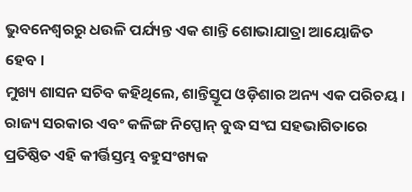ଭୁବନେଶ୍ୱରରୁ ଧଉଳି ପର୍ଯ୍ୟନ୍ତ ଏକ ଶାନ୍ତି ଶୋଭାଯାତ୍ରା ଆୟୋଜିତ ହେବ ।
ମୁଖ୍ୟ ଶାସନ ସଚିବ କହିଥିଲେ, ଶାନ୍ତିସ୍ତୂପ ଓଡ଼ିଶାର ଅନ୍ୟ ଏକ ପରିଚୟ । ରାଜ୍ୟ ସରକାର ଏବଂ କଳିଙ୍ଗ ନିପ୍ପୋନ୍ ବୁଦ୍ଧ ସଂଘ ସହଭାଗିତାରେ ପ୍ରତିଷ୍ଠିତ ଏହି କୀର୍ତ୍ତିସ୍ତମ୍ଭ ବହୁସଂଖ୍ୟକ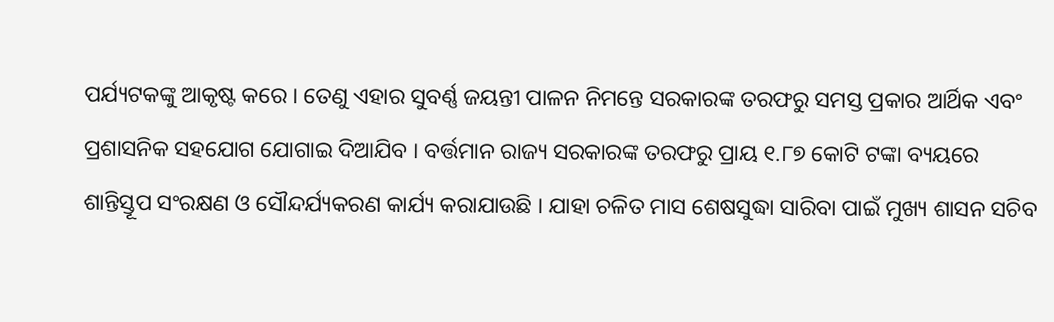ପର୍ଯ୍ୟଟକଙ୍କୁ ଆକୃଷ୍ଟ କରେ । ତେଣୁ ଏହାର ସୁବର୍ଣ୍ଣ ଜୟନ୍ତୀ ପାଳନ ନିମନ୍ତେ ସରକାରଙ୍କ ତରଫରୁ ସମସ୍ତ ପ୍ରକାର ଆର୍ଥିକ ଏବଂ ପ୍ରଶାସନିକ ସହଯୋଗ ଯୋଗାଇ ଦିଆଯିବ । ବର୍ତ୍ତମାନ ରାଜ୍ୟ ସରକାରଙ୍କ ତରଫରୁ ପ୍ରାୟ ୧.୮୭ କୋଟି ଟଙ୍କା ବ୍ୟୟରେ ଶାନ୍ତିସ୍ତୂପ ସଂରକ୍ଷଣ ଓ ସୌନ୍ଦର୍ଯ୍ୟକରଣ କାର୍ଯ୍ୟ କରାଯାଉଛି । ଯାହା ଚଳିତ ମାସ ଶେଷସୁଦ୍ଧା ସାରିବା ପାଇଁ ମୁଖ୍ୟ ଶାସନ ସଚିବ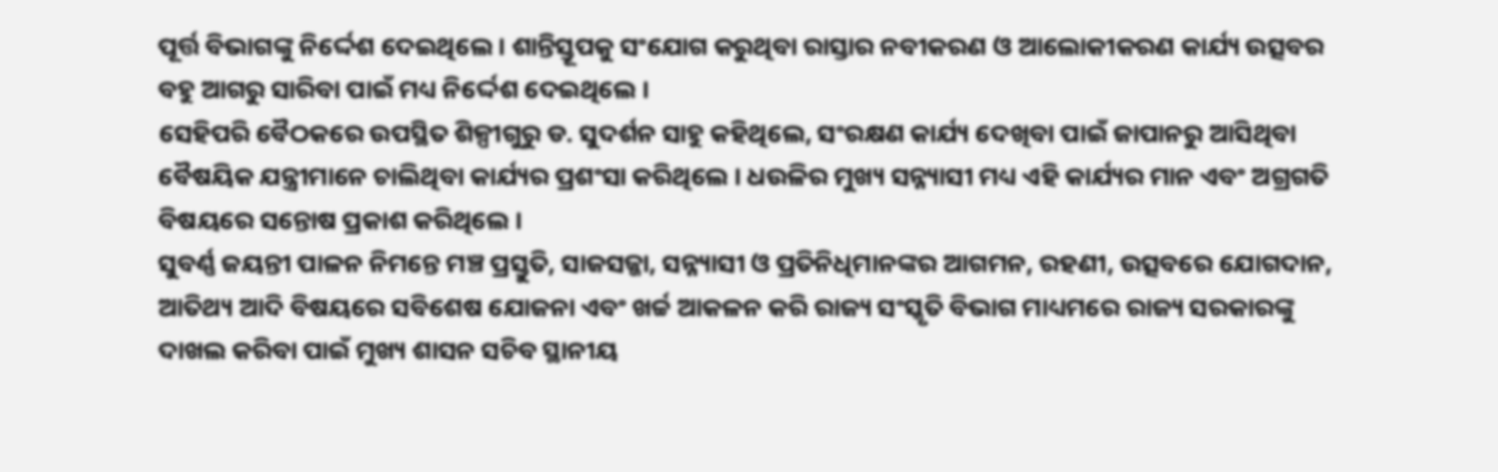ପୂର୍ତ୍ତ ବିଭାଗଙ୍କୁ ନିର୍ଦ୍ଦେଶ ଦେଇଥିଲେ । ଶାନ୍ତିସ୍ତୂପକୁ ସଂଯୋଗ କରୁଥିବା ରାସ୍ତାର ନବୀକରଣ ଓ ଆଲୋକୀକରଣ କାର୍ଯ୍ୟ ଉତ୍ସବର ବହୁ ଆଗରୁ ସାରିବା ପାଇଁ ମଧ୍ୟ ନିର୍ଦ୍ଦେଶ ଦେଇଥିଲେ ।
ସେହିପରି ବୈଠକରେ ଉପସ୍ଥିତ ଶିଳ୍ପୀଗୁରୁ ଡ. ସୁଦର୍ଶନ ସାହୁ କହିଥିଲେ, ସଂରକ୍ଷଣ କାର୍ଯ୍ୟ ଦେଖିବା ପାଇଁ ଜାପାନରୁ ଆସିଥିବା ବୈଷୟିକ ଯନ୍ତ୍ରୀମାନେ ଚାଲିଥିବା କାର୍ଯ୍ୟର ପ୍ରଶଂସା କରିଥିଲେ । ଧଉଳିର ମୁଖ୍ୟ ସନ୍ନ୍ୟାସୀ ମଧ୍ୟ ଏହି କାର୍ଯ୍ୟର ମାନ ଏବଂ ଅଗ୍ରଗତି ବିଷୟରେ ସନ୍ତୋଷ ପ୍ରକାଶ କରିଥିଲେ ।
ସୁବର୍ଣ୍ଣ ଜୟନ୍ତୀ ପାଳନ ନିମନ୍ତେ ମଞ୍ଚ ପ୍ରସ୍ତୁତି, ସାଜସଜ୍ଜା, ସନ୍ନ୍ୟାସୀ ଓ ପ୍ରତିନିଧିମାନଙ୍କର ଆଗମନ, ରହଣୀ, ଉତ୍ସବରେ ଯୋଗଦାନ, ଆତିଥ୍ୟ ଆଦି ବିଷୟରେ ସବିଶେଷ ଯୋଜନା ଏବଂ ଖର୍ଚ୍ଚ ଆକଳନ କରି ରାଜ୍ୟ ସଂସ୍କୃତି ବିଭାଗ ମାଧ୍ୟମରେ ରାଜ୍ୟ ସରକାରଙ୍କୁ ଦାଖଲ କରିବା ପାଇଁ ମୁଖ୍ୟ ଶାସନ ସଚିବ ସ୍ଥାନୀୟ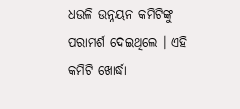ଧଉଳି ଉନ୍ନୟନ କମିଟିଙ୍କୁ ପରାମର୍ଶ ଦେଇଥିଲେ । ଏହି କମିଟି ଖୋର୍ଦ୍ଧା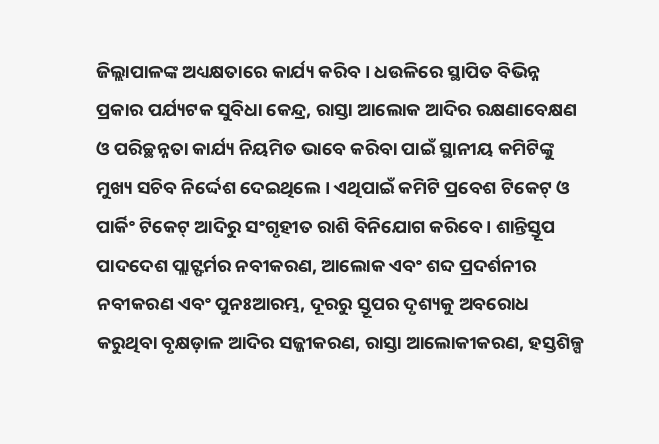ଜିଲ୍ଲାପାଳଙ୍କ ଅଧ୍ୟକ୍ଷତାରେ କାର୍ଯ୍ୟ କରିବ । ଧଉଳିରେ ସ୍ଥାପିତ ବିଭିନ୍ନ ପ୍ରକାର ପର୍ଯ୍ୟଟକ ସୁବିଧା କେନ୍ଦ୍ର, ରାସ୍ତା ଆଲୋକ ଆଦିର ରକ୍ଷଣାବେକ୍ଷଣ ଓ ପରିଚ୍ଛନ୍ନତା କାର୍ଯ୍ୟ ନିୟମିତ ଭାବେ କରିବା ପାଇଁ ସ୍ଥାନୀୟ କମିଟିଙ୍କୁ ମୁଖ୍ୟ ସଚିବ ନିର୍ଦ୍ଦେଶ ଦେଇଥିଲେ । ଏଥିପାଇଁ କମିଟି ପ୍ରବେଶ ଟିକେଟ୍ ଓ ପାର୍କିଂ ଟିକେଟ୍ ଆଦିରୁ ସଂଗୃହୀତ ରାଶି ବିନିଯୋଗ କରିବେ । ଶାନ୍ତିସ୍ତୂପ ପାଦଦେଶ ପ୍ଲାଟ୍ଫର୍ମର ନବୀକରଣ, ଆଲୋକ ଏବଂ ଶବ୍ଦ ପ୍ରଦର୍ଶନୀର ନବୀକରଣ ଏବଂ ପୁନଃଆରମ୍ଭ, ଦୂରରୁ ସ୍ତୂପର ଦୃଶ୍ୟକୁ ଅବରୋଧ କରୁଥିବା ବୃକ୍ଷଡ଼ାଳ ଆଦିର ସଜ୍ଜୀକରଣ, ରାସ୍ତା ଆଲୋକୀକରଣ, ହସ୍ତଶିଳ୍ପ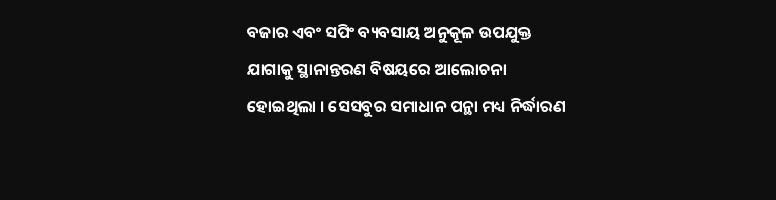ବଜାର ଏବଂ ସପିଂ ବ୍ୟବସାୟ ଅନୁକୂଳ ଉପଯୁକ୍ତ ଯାଗାକୁ ସ୍ଥାନାନ୍ତରଣ ବିଷୟରେ ଆଲୋଚନା ହୋଇଥିଲା । ସେସବୁର ସମାଧାନ ପନ୍ଥା ମଧ୍ୟ ନିର୍ଦ୍ଧାରଣ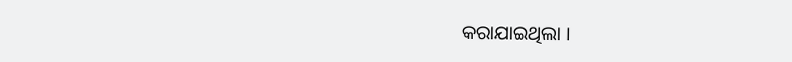କରାଯାଇଥିଲା ।